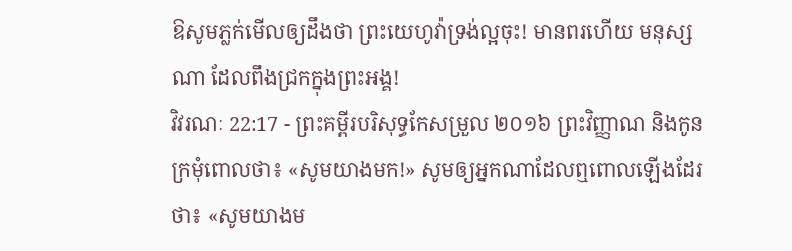ឱសូមភ្លក់មើលឲ្យដឹងថា ព្រះយេហូវ៉ាទ្រង់ល្អចុះ! មានពរហើយ មនុស្សណា ដែលពឹងជ្រកក្នុងព្រះអង្គ!
វិវរណៈ 22:17 - ព្រះគម្ពីរបរិសុទ្ធកែសម្រួល ២០១៦ ព្រះវិញ្ញាណ និងកូនក្រមុំពោលថា៖ «សូមយាងមក!» សូមឲ្យអ្នកណាដែលឮពោលឡើងដែរថា៖ «សូមយាងម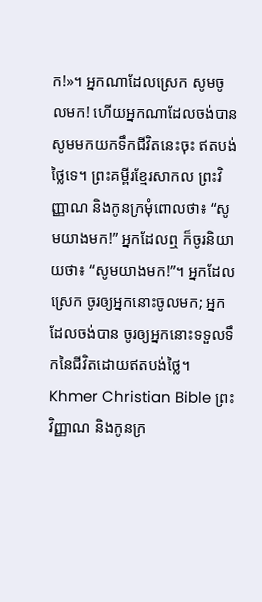ក!»។ អ្នកណាដែលស្រេក សូមចូលមក! ហើយអ្នកណាដែលចង់បាន សូមមកយកទឹកជីវិតនេះចុះ ឥតបង់ថ្លៃទេ។ ព្រះគម្ពីរខ្មែរសាកល ព្រះវិញ្ញាណ និងកូនក្រមុំពោលថា៖ “សូមយាងមក!” អ្នកដែលឮ ក៏ចូរនិយាយថា៖ “សូមយាងមក!”។ អ្នកដែលស្រេក ចូរឲ្យអ្នកនោះចូលមក; អ្នកដែលចង់បាន ចូរឲ្យអ្នកនោះទទួលទឹកនៃជីវិតដោយឥតបង់ថ្លៃ។ Khmer Christian Bible ព្រះវិញ្ញាណ និងកូនក្រ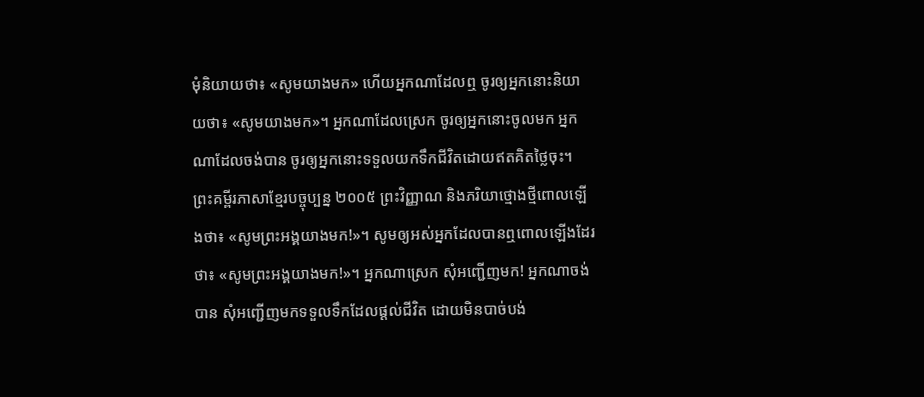មុំនិយាយថា៖ «សូមយាងមក» ហើយអ្នកណាដែលឮ ចូរឲ្យអ្នកនោះនិយាយថា៖ «សូមយាងមក»។ អ្នកណាដែលស្រេក ចូរឲ្យអ្នកនោះចូលមក អ្នកណាដែលចង់បាន ចូរឲ្យអ្នកនោះទទួលយកទឹកជីវិតដោយឥតគិតថ្លៃចុះ។ ព្រះគម្ពីរភាសាខ្មែរបច្ចុប្បន្ន ២០០៥ ព្រះវិញ្ញាណ និងភរិយាថ្មោងថ្មីពោលឡើងថា៖ «សូមព្រះអង្គយាងមក!»។ សូមឲ្យអស់អ្នកដែលបានឮពោលឡើងដែរថា៖ «សូមព្រះអង្គយាងមក!»។ អ្នកណាស្រេក សុំអញ្ជើញមក! អ្នកណាចង់បាន សុំអញ្ជើញមកទទួលទឹកដែលផ្ដល់ជីវិត ដោយមិនបាច់បង់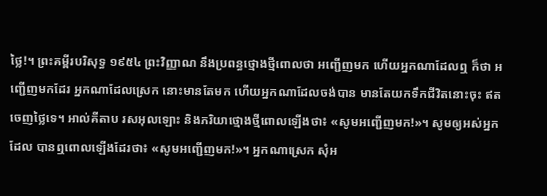ថ្លៃ!។ ព្រះគម្ពីរបរិសុទ្ធ ១៩៥៤ ព្រះវិញ្ញាណ នឹងប្រពន្ធថ្មោងថ្មីពោលថា អញ្ជើញមក ហើយអ្នកណាដែលឮ ក៏ថា អញ្ជើញមកដែរ អ្នកណាដែលស្រេក នោះមានតែមក ហើយអ្នកណាដែលចង់បាន មានតែយកទឹកជីវិតនោះចុះ ឥតចេញថ្លៃទេ។ អាល់គីតាប រសអុលឡោះ និងភរិយាថ្មោងថ្មីពោលឡើងថា៖ «សូមអញ្ជើញមក!»។ សូមឲ្យអស់អ្នកដែល បានឮពោលឡើងដែរថា៖ «សូមអញ្ជើញមក!»។ អ្នកណាស្រេក សុំអ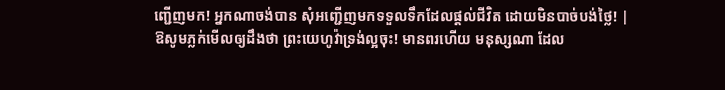ញ្ជើញមក! អ្នកណាចង់បាន សុំអញ្ជើញមកទទួលទឹកដែលផ្ដល់ជីវិត ដោយមិនបាច់បង់ថ្លៃ! |
ឱសូមភ្លក់មើលឲ្យដឹងថា ព្រះយេហូវ៉ាទ្រង់ល្អចុះ! មានពរហើយ មនុស្សណា ដែល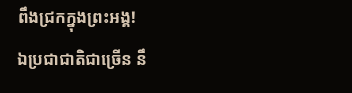ពឹងជ្រកក្នុងព្រះអង្គ!
ឯប្រជាជាតិជាច្រើន នឹ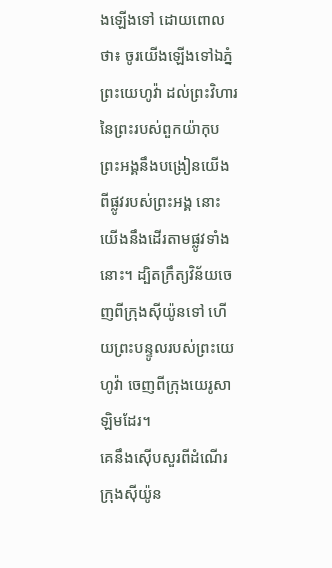ងឡើងទៅ ដោយពោលថា៖ ចូរយើងឡើងទៅឯភ្នំព្រះយេហូវ៉ា ដល់ព្រះវិហារនៃព្រះរបស់ពួកយ៉ាកុប ព្រះអង្គនឹងបង្រៀនយើងពីផ្លូវរបស់ព្រះអង្គ នោះយើងនឹងដើរតាមផ្លូវទាំងនោះ។ ដ្បិតក្រឹត្យវិន័យចេញពីក្រុងស៊ីយ៉ូនទៅ ហើយព្រះបន្ទូលរបស់ព្រះយេហូវ៉ា ចេញពីក្រុងយេរូសាឡិមដែរ។
គេនឹងស៊ើបសួរពីដំណើរក្រុងស៊ីយ៉ូន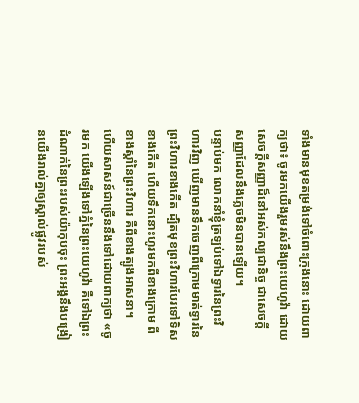ទាំងមានមុខតម្រង់ទៅចំពោះក្រុងនោះ ដោយពាក្យថា៖ ចូរមកយើងរួមរស់នឹងព្រះយេហូវ៉ា ដោយសេចក្ដីសញ្ញាដ៏នៅអស់កល្បជានិច្ច ជាសេចក្ដីសញ្ញាដែលនឹងភ្លេចមិនបានឡើយ។
បន្ទាប់មក លោកនាំខ្ញុំត្រឡប់ទៅឯទ្វារនៃព្រះវិហារវិញ ឃើញមានទឹកចេញពីក្រោមមាត់ទ្វារនៃព្រះវិហារខាងកើត ដ្បិតមុខព្រះវិហារបែរទៅទិសខាងកើត ហើយទឹកនោះហូរមកពីខាងក្រោម ពីខាងស្តាំនៃព្រះវិហារ គឺពីខាងត្បូងអាសនា។
ហើយសាសន៍ជាច្រើននឹងទៅដោយពាក្យថា «ចូរមក យើងឡើងទៅភ្នំនៃព្រះយេហូវ៉ា គឺទៅឯព្រះដំណាក់នៃព្រះរបស់យ៉ាកុបចុះ ព្រះអង្គនឹងបង្រៀនយើងរាល់គ្នាឲ្យស្គាល់ផ្លូវរបស់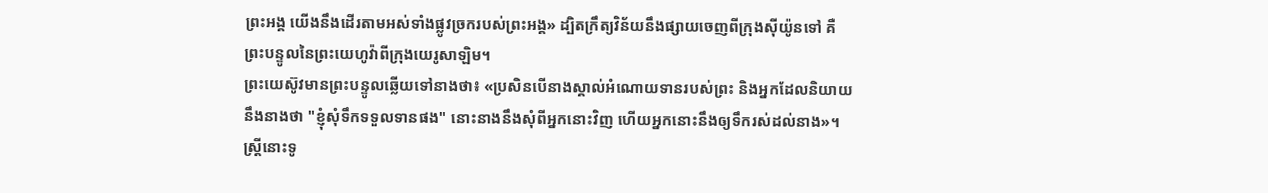ព្រះអង្គ យើងនឹងដើរតាមអស់ទាំងផ្លូវច្រករបស់ព្រះអង្គ» ដ្បិតក្រឹត្យវិន័យនឹងផ្សាយចេញពីក្រុងស៊ីយ៉ូនទៅ គឺព្រះបន្ទូលនៃព្រះយេហូវ៉ាពីក្រុងយេរូសាឡិម។
ព្រះយេស៊ូវមានព្រះបន្ទូលឆ្លើយទៅនាងថា៖ «ប្រសិនបើនាងស្គាល់អំណោយទានរបស់ព្រះ និងអ្នកដែលនិយាយនឹងនាងថា "ខ្ញុំសុំទឹកទទួលទានផង" នោះនាងនឹងសុំពីអ្នកនោះវិញ ហើយអ្នកនោះនឹងឲ្យទឹករស់ដល់នាង»។
ស្ត្រីនោះទូ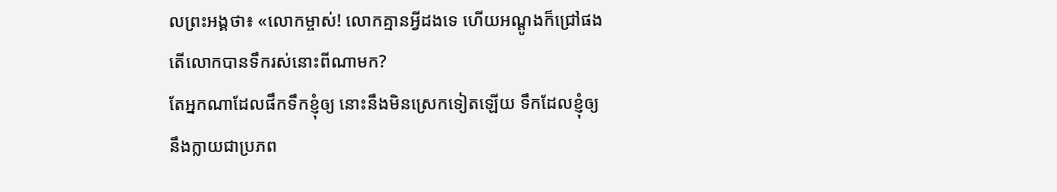លព្រះអង្គថា៖ «លោកម្ចាស់! លោកគ្មានអ្វីដងទេ ហើយអណ្តូងក៏ជ្រៅផង តើលោកបានទឹករស់នោះពីណាមក?
តែអ្នកណាដែលផឹកទឹកខ្ញុំឲ្យ នោះនឹងមិនស្រេកទៀតឡើយ ទឹកដែលខ្ញុំឲ្យ នឹងក្លាយជាប្រភព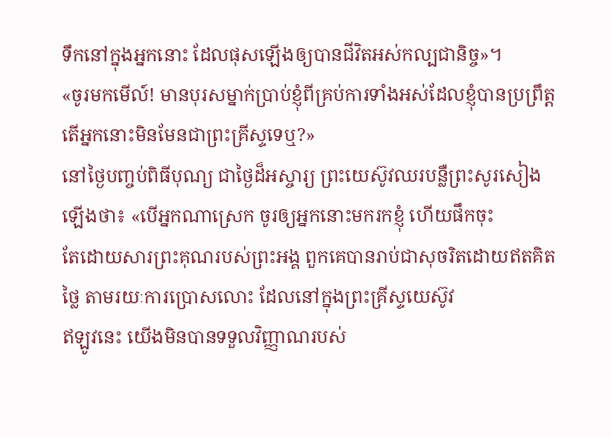ទឹកនៅក្នុងអ្នកនោះ ដែលផុសឡើងឲ្យបានជីវិតអស់កល្បជានិច្ច»។
«ចូរមកមើល៍! មានបុរសម្នាក់ប្រាប់ខ្ញុំពីគ្រប់ការទាំងអស់ដែលខ្ញុំបានប្រព្រឹត្ត តើអ្នកនោះមិនមែនជាព្រះគ្រីស្ទទេឬ?»
នៅថ្ងៃបញ្ចប់ពិធីបុណ្យ ជាថ្ងៃដ៏អស្ចារ្យ ព្រះយេស៊ូវឈរបន្លឺព្រះសូរសៀងឡើងថា៖ «បើអ្នកណាស្រេក ចូរឲ្យអ្នកនោះមករកខ្ញុំ ហើយផឹកចុះ
តែដោយសារព្រះគុណរបស់ព្រះអង្គ ពួកគេបានរាប់ជាសុចរិតដោយឥតគិតថ្លៃ តាមរយៈការប្រោសលោះ ដែលនៅក្នុងព្រះគ្រីស្ទយេស៊ូវ
ឥឡូវនេះ យើងមិនបានទទួលវិញ្ញាណរបស់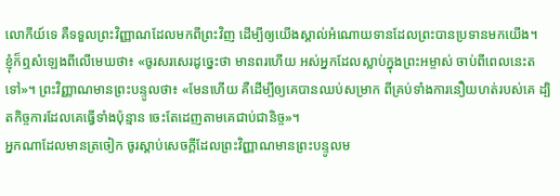លោកីយ៍ទេ គឺទទួលព្រះវិញ្ញាណដែលមកពីព្រះវិញ ដើម្បីឲ្យយើងស្គាល់អំណោយទានដែលព្រះបានប្រទានមកយើង។
ខ្ញុំក៏ឮសំឡេងពីលើមេឃថា៖ «ចូរសរសេរដូច្នេះថា មានពរហើយ អស់អ្នកដែលស្លាប់ក្នុងព្រះអម្ចាស់ ចាប់ពីពេលនេះតទៅ»។ ព្រះវិញ្ញាណមានព្រះបន្ទូលថា៖ «មែនហើយ គឺដើម្បីឲ្យគេបានឈប់សម្រាក ពីគ្រប់ទាំងការនឿយហត់របស់គេ ដ្បិតកិច្ចការដែលគេធ្វើទាំងប៉ុន្មាន ចេះតែដេញតាមគេជាប់ជានិច្ច»។
អ្នកណាដែលមានត្រចៀក ចូរស្តាប់សេចក្ដីដែលព្រះវិញ្ញាណមានព្រះបន្ទូលម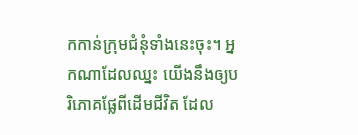កកាន់ក្រុមជំនុំទាំងនេះចុះ។ អ្នកណាដែលឈ្នះ យើងនឹងឲ្យបរិភោគផ្លែពីដើមជីវិត ដែល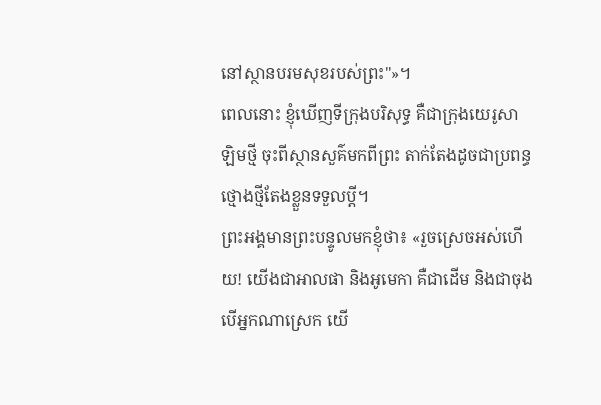នៅស្ថានបរមសុខរបស់ព្រះ"»។
ពេលនោះ ខ្ញុំឃើញទីក្រុងបរិសុទ្ធ គឺជាក្រុងយេរូសាឡិមថ្មី ចុះពីស្ថានសួគ៌មកពីព្រះ តាក់តែងដូចជាប្រពន្ធថ្មោងថ្មីតែងខ្លួនទទួលប្តី។
ព្រះអង្គមានព្រះបន្ទូលមកខ្ញុំថា៖ «រួចស្រេចអស់ហើយ! យើងជាអាលផា និងអូមេកា គឺជាដើម និងជាចុង បើអ្នកណាស្រេក យើ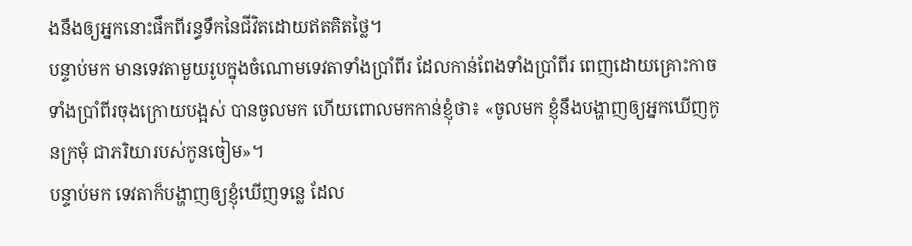ងនឹងឲ្យអ្នកនោះផឹកពីរន្ធទឹកនៃជីវិតដោយឥតគិតថ្លៃ។
បន្ទាប់មក មានទេវតាមួយរូបក្នុងចំណោមទេវតាទាំងប្រាំពីរ ដែលកាន់ពែងទាំងប្រាំពីរ ពេញដោយគ្រោះកាចទាំងប្រាំពីរចុងក្រោយបង្អស់ បានចូលមក ហើយពោលមកកាន់ខ្ញុំថា៖ «ចូលមក ខ្ញុំនឹងបង្ហាញឲ្យអ្នកឃើញកូនក្រមុំ ជាភរិយារបស់កូនចៀម»។
បន្ទាប់មក ទេវតាក៏បង្ហាញឲ្យខ្ញុំឃើញទន្លេ ដែល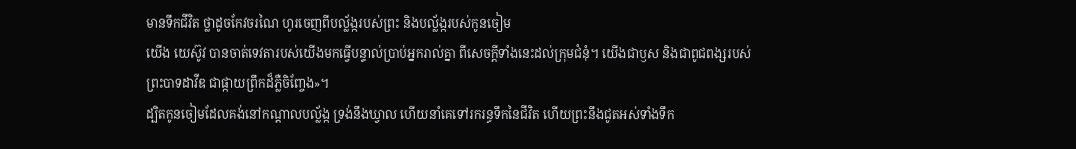មានទឹកជីវិត ថ្លាដូចកែវចរណៃ ហូរចេញពីបល្ល័ង្ករបស់ព្រះ និងបល្ល័ង្ករបស់កូនចៀម
យើង យេស៊ូវ បានចាត់ទេវតារបស់យើងមកធ្វើបន្ទាល់ប្រាប់អ្នករាល់គ្នា ពីសេចក្ដីទាំងនេះដល់ក្រុមជំនុំ។ យើងជាឫស និងជាពូជពង្សរបស់ព្រះបាទដាវីឌ ជាផ្កាយព្រឹកដ៏ភ្លឺចិញ្ចែង»។
ដ្បិតកូនចៀមដែលគង់នៅកណ្ដាលបល្ល័ង្ក ទ្រង់នឹងឃ្វាល ហើយនាំគេទៅរករន្ធទឹកនៃជីវិត ហើយព្រះនឹងជូតអស់ទាំងទឹក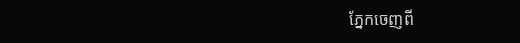ភ្នែកចេញពី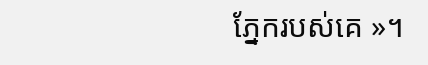ភ្នែករបស់គេ »។